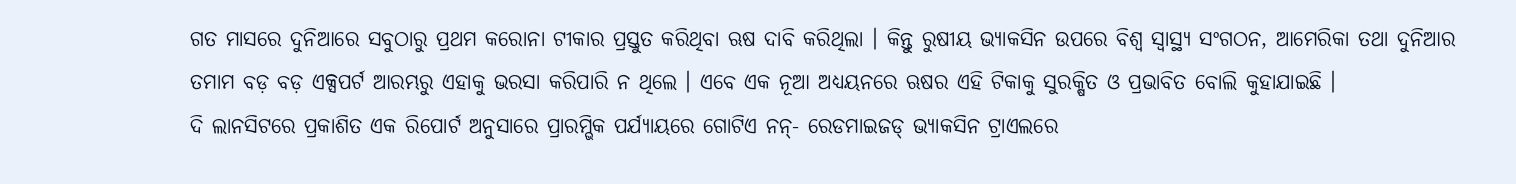ଗତ ମାସରେ ଦୁନିଆରେ ସବୁଠାରୁ ପ୍ରଥମ କରୋନା ଟୀକାର ପ୍ରସ୍ତୁତ କରିଥିବା ଋଷ ଦାବି କରିଥିଲା । କିନ୍ତୁ ରୁଷୀୟ ଭ୍ୟାକସିନ ଉପରେ ବିଶ୍ୱ ସ୍ୱାସ୍ଥ୍ୟ ସଂଗଠନ, ଆମେରିକା ତଥା ଦୁନିଆର ତମାମ ବଡ଼ ବଡ଼ ଏକ୍ସପର୍ଟ ଆରମ୍ଭରୁ ଏହାକୁ ଭରସା କରିପାରି ନ ଥିଲେ । ଏବେ ଏକ ନୂଆ ଅଧ୍ୟୟନରେ ଋଷର ଏହି ଟିକାକୁ ସୁରକ୍ଷିତ ଓ ପ୍ରଭାବିତ ବୋଲି କୁହାଯାଇଛି ।
ଦି ଲାନସିଟରେ ପ୍ରକାଶିତ ଏକ ରିପୋର୍ଟ ଅନୁସାରେ ପ୍ରାରମ୍ଭିକ ପର୍ଯ୍ୟାୟରେ ଗୋଟିଏ ନନ୍- ରେଡମାଇଜଡ୍ ଭ୍ୟାକସିନ ଟ୍ରାଏଲରେ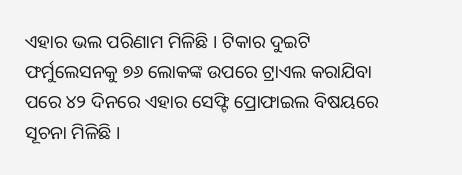ଏହାର ଭଲ ପରିଣାମ ମିଳିଛି । ଟିକାର ଦୁଇଟି ଫର୍ମୁଲେସନକୁ ୭୬ ଲୋକଙ୍କ ଉପରେ ଟ୍ରାଏଲ କରାଯିବା ପରେ ୪୨ ଦିନରେ ଏହାର ସେଫ୍ଟି ପ୍ରୋଫାଇଲ ବିଷୟରେ ସୂଚନା ମିଳିଛି ।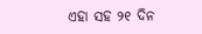ଏହା ସହ ୨୧ ଦିନ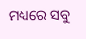ମଧ୍ୟରେ ସବୁ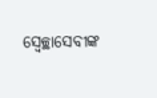ସ୍ୱେଚ୍ଛାସେବୀଙ୍କ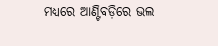ମଧ୍ୟରେ ଆଣ୍ଟିବଡ଼ିରେ ଭଲ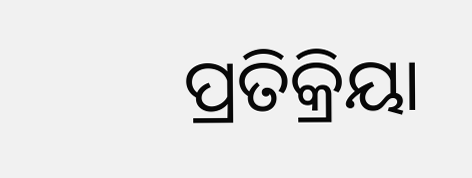ପ୍ରତିକ୍ରିୟା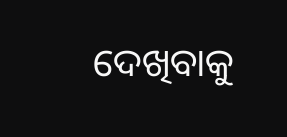ଦେଖିବାକୁ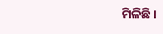ମିଳିଛି ।